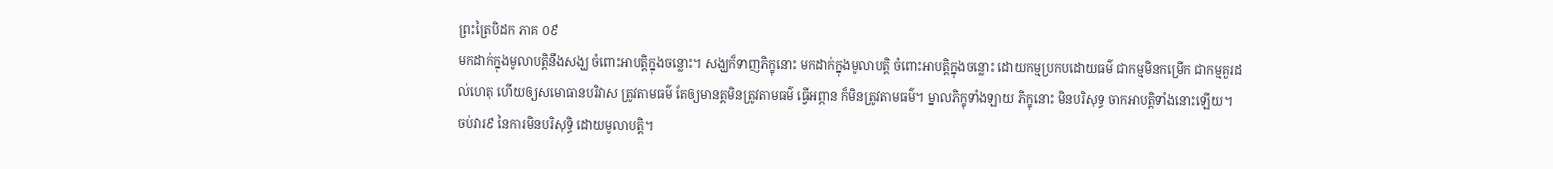ព្រះត្រៃបិដក ភាគ ០៩
មកដាក់ក្នុងមូលាបត្តិនឹងសង្ឃ ចំពោះអាបត្តិក្នុងចន្លោះ។ សង្ឃក៏ទាញភិក្ខុនោះ មកដាក់ក្នុងមូលាបត្តិ ចំពោះអាបត្តិក្នុងចន្លោះ ដោយកម្មប្រកបដោយធម៌ ជាកម្មមិនកម្រើក ជាកម្មគួរដល់ហេតុ ហើយឲ្យសមោធានបរិវាស ត្រូវតាមធម៌ តែឲ្យមានត្តមិនត្រូវតាមធម៌ ធ្វើអព្ភាន ក៏មិនត្រូវតាមធម៌។ ម្នាលភិក្ខុទាំងឡាយ ភិក្ខុនោះ មិនបរិសុទ្ធ ចាកអាបត្តិទាំងនោះឡើយ។
ចប់វារ៩ នៃការមិនបរិសុទ្ធិ ដោយមូលាបត្តិ។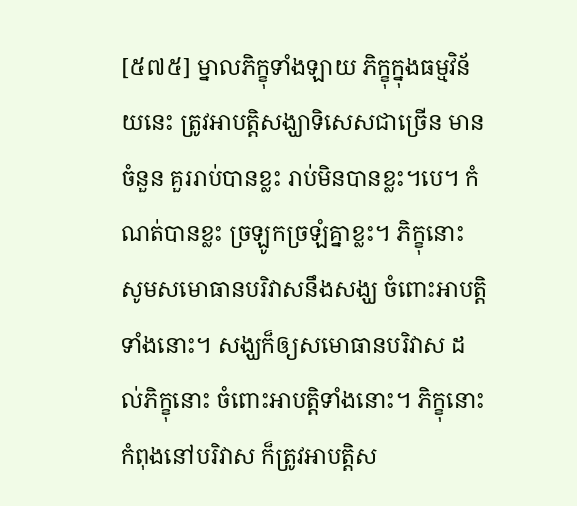[៥៧៥] ម្នាលភិក្ខុទាំងឡាយ ភិក្ខុក្នុងធម្មវិន័យនេះ ត្រូវអាបត្តិសង្ឃាទិសេសជាច្រើន មានចំនួន គួររាប់បានខ្លះ រាប់មិនបានខ្លះ។បេ។ កំណត់បានខ្លះ ច្រឡូកច្រឡំគ្នាខ្លះ។ ភិក្ខុនោះ សូមសមោធានបរិវាសនឹងសង្ឃ ចំពោះអាបត្តិទាំងនោះ។ សង្ឃក៏ឲ្យសមោធានបរិវាស ដល់ភិក្ខុនោះ ចំពោះអាបត្តិទាំងនោះ។ ភិក្ខុនោះ កំពុងនៅបរិវាស ក៏ត្រូវអាបត្តិស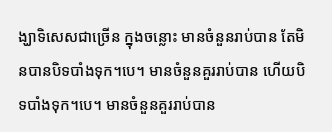ង្ឃាទិសេសជាច្រើន ក្នុងចន្លោះ មានចំនួនរាប់បាន តែមិនបានបិទបាំងទុក។បេ។ មានចំនួនគួររាប់បាន ហើយបិទបាំងទុក។បេ។ មានចំនួនគួររាប់បាន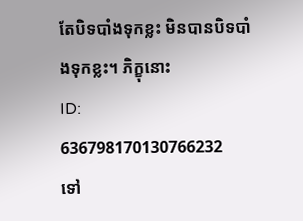តែបិទបាំងទុកខ្លះ មិនបានបិទបាំងទុកខ្លះ។ ភិក្ខុនោះ
ID: 636798170130766232
ទៅ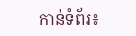កាន់ទំព័រ៖